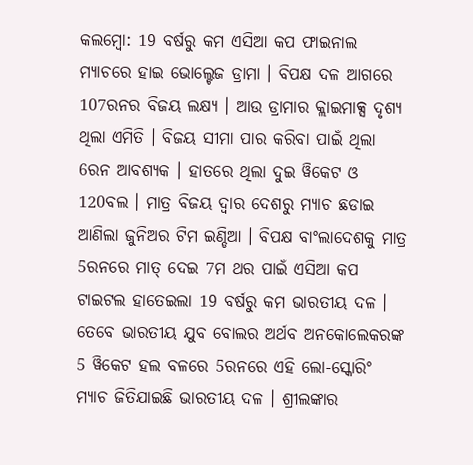କଲମ୍ବୋ: 19 ବର୍ଷରୁ କମ ଏସିଆ କପ ଫାଇନାଲ ମ୍ୟାଚରେ ହାଇ ଭୋଲ୍ଟେଜ ଡ୍ରାମା । ବିପକ୍ଷ ଦଳ ଆଗରେ 107ରନର ବିଜୟ ଲକ୍ଷ୍ୟ । ଆଉ ଡ୍ରାମାର କ୍ଲାଇମାକ୍ସ ଦୃଶ୍ଯ ଥିଲା ଏମିତି । ବିଜୟ ସୀମା ପାର କରିବା ପାଇଁ ଥିଲା 6ରନ ଆବଶ୍ୟକ । ହାତରେ ଥିଲା ଦୁଇ ୱିକେଟ ଓ 120ବଲ । ମାତ୍ର ବିଜୟ ଦ୍ବାର ଦେଶରୁ ମ୍ୟାଚ ଛଡାଇ ଆଣିଲା ଜୁନିଅର ଟିମ ଇଣ୍ଡିଆ । ବିପକ୍ଷ ବାଂଲାଦେଶକୁ ମାତ୍ର 5ରନରେ ମାତ୍ ଦେଇ 7ମ ଥର ପାଇଁ ଏସିଆ କପ ଟାଇଟଲ ହାତେଇଲା 19 ବର୍ଷରୁ କମ ଭାରତୀୟ ଦଳ ।
ତେବେ ଭାରତୀୟ ଯୁବ ବୋଲର ଅର୍ଥବ ଅନକୋଲେକରଙ୍କ 5 ୱିକେଟ ହଲ ବଳରେ 5ରନରେ ଏହି ଲୋ-ସ୍କୋରିଂ ମ୍ୟାଚ ଜିତିଯାଇଛି ଭାରତୀୟ ଦଳ । ଶ୍ରୀଲଙ୍କାର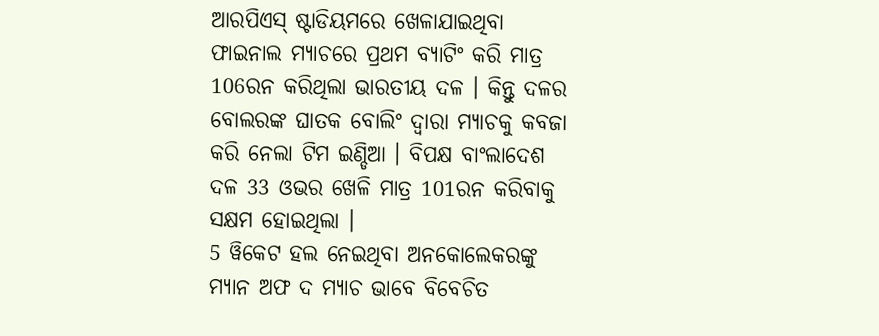ଆରପିଏସ୍ ଷ୍ଟାଡିୟମରେ ଖେଳାଯାଇଥିବା ଫାଇନାଲ ମ୍ୟାଚରେ ପ୍ରଥମ ବ୍ୟାଟିଂ କରି ମାତ୍ର 106ରନ କରିଥିଲା ଭାରତୀୟ ଦଳ । କିନ୍ତୁ ଦଳର ବୋଲରଙ୍କ ଘାତକ ବୋଲିଂ ଦ୍ବାରା ମ୍ୟାଚକୁ କବଜା କରି ନେଲା ଟିମ ଇଣ୍ଡିଆ । ବିପକ୍ଷ ବାଂଲାଦେଶ ଦଳ 33 ଓଭର ଖେଳି ମାତ୍ର 101ରନ କରିବାକୁ ସକ୍ଷମ ହୋଇଥିଲା ।
5 ୱିକେଟ ହଲ ନେଇଥିବା ଅନକୋଲେକରଙ୍କୁ ମ୍ୟାନ ଅଫ ଦ ମ୍ୟାଚ ଭାବେ ବିବେଚିତ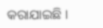କରାଯାଇଛି ।